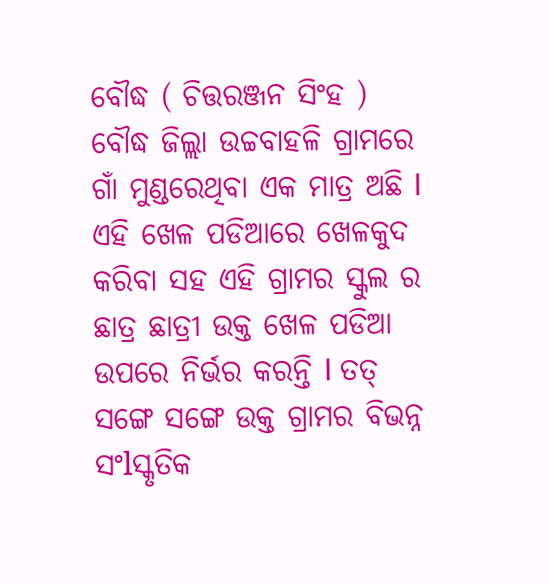ବୌଦ୍ଧ ( ଚିତ୍ତରଞ୍ଜନ ସିଂହ )
ବୌଦ୍ଧ ଜିଲ୍ଲା ଉଚ୍ଚବାହଳି ଗ୍ରାମରେ ଗାଁ ମୁଣ୍ଡରେଥିବା ଏକ ମାତ୍ର ଅଛି l ଏହି ଖେଳ ପଡିଆରେ ଖେଳକୁଦ କରିବା ସହ ଏହି ଗ୍ରାମର ସ୍କୁଲ ର ଛାତ୍ର ଛାତ୍ରୀ ଉକ୍ତ ଖେଳ ପଡିଆ ଉପରେ ନିର୍ଭର କରନ୍ତି l ତତ୍ ସଙ୍ଗେ ସଙ୍ଗେ ଉକ୍ତ ଗ୍ରାମର ବିଭନ୍ନ ସଂlସ୍କୃତିକ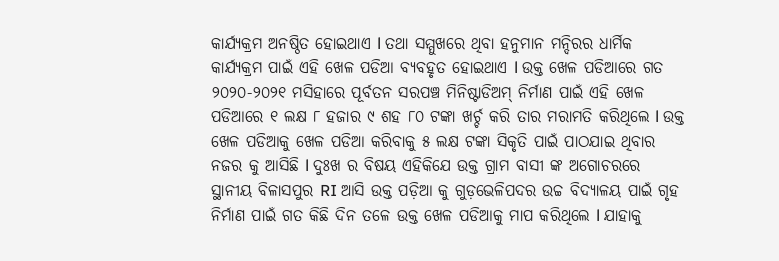କାର୍ଯ୍ୟକ୍ରମ ଅନଷ୍ଠିତ ହୋଇଥାଏ l ତଥା ସମ୍ମୁଖରେ ଥିବା ହନୁମାନ ମନ୍ଦିରର ଧାର୍ମିକ କାର୍ଯ୍ୟକ୍ରମ ପାଇଁ ଏହି ଖେଳ ପଡିଆ ବ୍ୟବହୃତ ହୋଇଥାଏ l ଉକ୍ତ ଖେଳ ପଡିଆରେ ଗତ ୨୦୨୦-୨୦୨୧ ମସିହାରେ ପୂର୍ବତନ ସରପଞ୍ଚ ମିନିଷ୍ଟାଡିଅମ୍ ନିର୍ମାଣ ପାଇଁ ଏହି ଖେଳ ପଡିଆରେ ୧ ଲକ୍ଷ ୮ ହଜାର ୯ ଶହ ୮୦ ଟଙ୍କା ଖର୍ଚ୍ଚ କରି ତାର ମରାମତି କରିଥିଲେ l ଉକ୍ତ ଖେଳ ପଡିଆକୁ ଖେଳ ପଡିଆ କରିବାକୁ ୫ ଲକ୍ଷ ଟଙ୍କା ସିକୃତି ପାଇଁ ପାଠଯାଇ ଥିବାର ନଜର କୁ ଆସିଛି l ଦୁଃଖ ର ବିଷୟ ଏହିକିଯେ ଉକ୍ତ ଗ୍ରାମ ବାସୀ ଙ୍କ ଅଗୋଚରରେ ସ୍ଥାନୀୟ ବିଳାସପୁର RI ଆସି ଉକ୍ତ ପଡ଼ିଆ କୁ ଗୁଡ଼ଭେଳିପଦର ଉଚ୍ଚ ବିଦ୍ୟାଳୟ ପାଇଁ ଗୃହ ନିର୍ମାଣ ପାଇଁ ଗତ କିଛି ଦିନ ତଳେ ଉକ୍ତ ଖେଳ ପଡିଆକୁ ମାପ କରିଥିଲେ l ଯାହାକୁ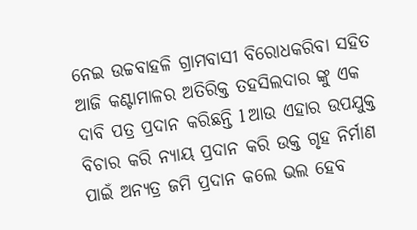ନେଇ ଉଚ୍ଚବାହଳି ଗ୍ରାମବାସୀ ବିରୋଧକରିବା ସହିତ ଆଜି କଣ୍ଟାମାଳର ଅତିରିକ୍ତ ତହସିଲଦାର ଙ୍କୁ ଏକ ଦାବି ପତ୍ର ପ୍ରଦାନ କରିଛନ୍ତି l ଆଉ ଏହାର ଉପଯୁକ୍ତ ବିଚାର କରି ନ୍ୟାୟ ପ୍ରଦାନ କରି ଉକ୍ତ ଗୃହ ନିର୍ମାଣ ପାଇଁ ଅନ୍ୟତ୍ର ଜମି ପ୍ରଦାନ କଲେ ଭଲ ହେବ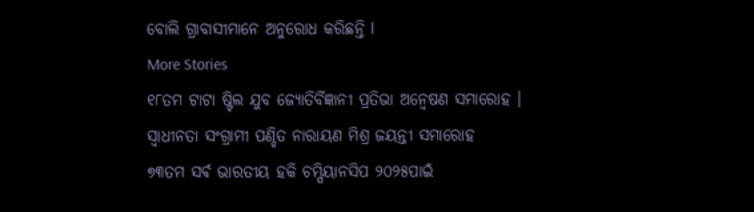ବୋଲି ଗ୍ରାବାସୀମାନେ ଅନୁରୋଧ କରିଛନ୍ତି l
More Stories
୧୮ତମ ଟାଟା ଷ୍ଟିଲ ଯୁବ ଜ୍ୟୋତିର୍ବିଜ୍ଞାନୀ ପ୍ରତିଭା ଅନ୍ବେଷଣ ସମାରୋହ ।
ସ୍ବାଧୀନତା ସଂଗ୍ରାମୀ ପଣ୍ଡିତ ନାରାୟଣ ମିଶ୍ର ଜୟନ୍ତୀ ସମାରୋହ
୭୩ତମ ସର୍ଵ ଭାରତୀୟ ହକି ଚମ୍ପିୟାନସିପ ୨୦୨୫ପାଇଁ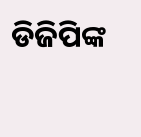ଡିଜିପିଙ୍କ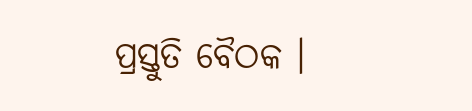ପ୍ରସ୍ତୁତି ବୈଠକ ।